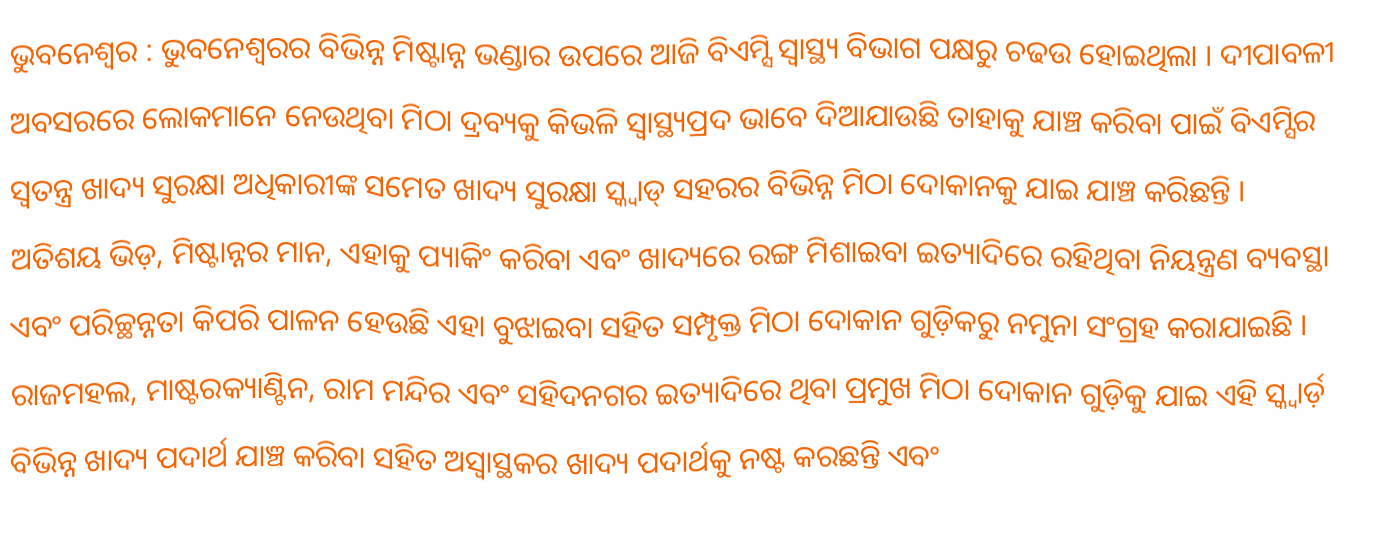ଭୁବନେଶ୍ୱର : ଭୁବନେଶ୍ୱରର ବିଭିନ୍ନ ମିଷ୍ଟାନ୍ନ ଭଣ୍ଡାର ଉପରେ ଆଜି ବିଏମ୍ସି ସ୍ୱାସ୍ଥ୍ୟ ବିଭାଗ ପକ୍ଷରୁ ଚଢଉ ହୋଇଥିଲା । ଦୀପାବଳୀ ଅବସରରେ ଲୋକମାନେ ନେଉଥିବା ମିଠା ଦ୍ରବ୍ୟକୁ କିଭଳି ସ୍ୱାସ୍ଥ୍ୟପ୍ରଦ ଭାବେ ଦିଆଯାଉଛି ତାହାକୁ ଯାଞ୍ଚ କରିବା ପାଇଁ ବିଏମ୍ସିର ସ୍ୱତନ୍ତ୍ର ଖାଦ୍ୟ ସୁରକ୍ଷା ଅଧିକାରୀଙ୍କ ସମେତ ଖାଦ୍ୟ ସୁରକ୍ଷା ସ୍କ୍ୱାଡ୍ ସହରର ବିଭିନ୍ନ ମିଠା ଦୋକାନକୁ ଯାଇ ଯାଞ୍ଚ କରିଛନ୍ତି ।
ଅତିଶୟ ଭିଡ଼, ମିଷ୍ଟାନ୍ନର ମାନ, ଏହାକୁ ପ୍ୟାକିଂ କରିବା ଏବଂ ଖାଦ୍ୟରେ ରଙ୍ଗ ମିଶାଇବା ଇତ୍ୟାଦିରେ ରହିଥିବା ନିୟନ୍ତ୍ରଣ ବ୍ୟବସ୍ଥା ଏବଂ ପରିଚ୍ଛନ୍ନତା କିପରି ପାଳନ ହେଉଛି ଏହା ବୁଝାଇବା ସହିତ ସମ୍ପୃକ୍ତ ମିଠା ଦୋକାନ ଗୁଡ଼ିକରୁ ନମୁନା ସଂଗ୍ରହ କରାଯାଇଛି ।
ରାଜମହଲ, ମାଷ୍ଟରକ୍ୟାଣ୍ଟିନ, ରାମ ମନ୍ଦିର ଏବଂ ସହିଦନଗର ଇତ୍ୟାଦିରେ ଥିବା ପ୍ରମୁଖ ମିଠା ଦୋକାନ ଗୁଡ଼ିକୁ ଯାଇ ଏହି ସ୍କ୍ୱାର୍ଡ଼ ବିଭିନ୍ନ ଖାଦ୍ୟ ପଦାର୍ଥ ଯାଞ୍ଚ କରିବା ସହିତ ଅସ୍ୱାସ୍ଥକର ଖାଦ୍ୟ ପଦାର୍ଥକୁ ନଷ୍ଟ କରଛନ୍ତି ଏବଂ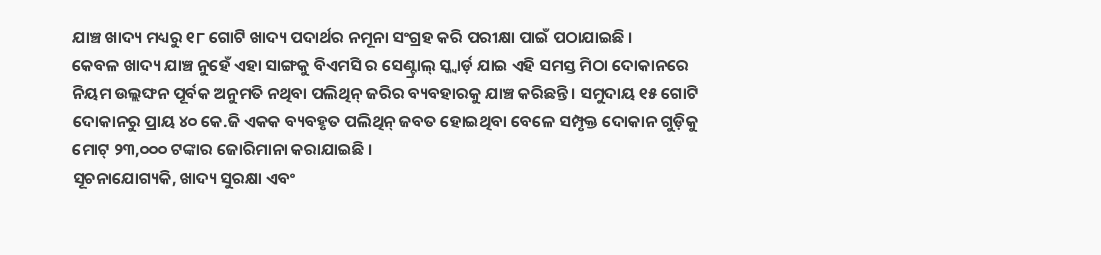ଯାଞ୍ଚ ଖାଦ୍ୟ ମଧ୍ୟରୁ ୧୮ ଗୋଟି ଖାଦ୍ୟ ପଦାର୍ଥର ନମୂନା ସଂଗ୍ରହ କରି ପରୀକ୍ଷା ପାଇଁ ପଠାଯାଇଛି ।
କେବଳ ଖାଦ୍ୟ ଯାଞ୍ଚ ନୁହେଁ ଏହା ସାଙ୍ଗକୁ ବିଏମସି ର ସେଣ୍ଟ୍ରାଲ୍ ସ୍କ୍ୱାର୍ଡ଼ ଯାଇ ଏହି ସମସ୍ତ ମିଠା ଦୋକାନରେ ନିୟମ ଉଲ୍ଲଙ୍ଘନ ପୂର୍ବକ ଅନୁମତି ନଥିବା ପଲିଥିନ୍ ଜରିର ବ୍ୟବହାରକୁ ଯାଞ୍ଚ କରିଛନ୍ତି । ସମୁଦାୟ ୧୫ ଗୋଟି ଦୋକାନରୁ ପ୍ରାୟ ୪୦ କେ.ଜି ଏକକ ବ୍ୟବହୃତ ପଲିଥିନ୍ ଜବତ ହୋଇଥିବା ବେଳେ ସମ୍ପୃକ୍ତ ଦୋକାନ ଗୁଡ଼ିକୁ ମୋଟ୍ ୨୩,୦୦୦ ଟଙ୍କାର ଜୋରିମାନା କରାଯାଇଛି ।
ସୂଚନାଯୋଗ୍ୟକି, ଖାଦ୍ୟ ସୁରକ୍ଷା ଏବଂ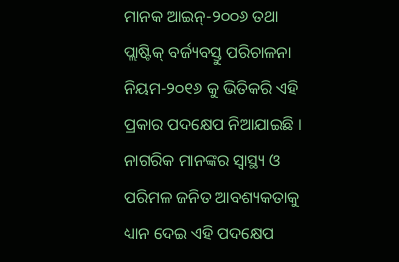ମାନକ ଆଇନ୍-୨୦୦୬ ତଥା ପ୍ଲାଷ୍ଟିକ୍ ବର୍ଜ୍ୟବସ୍ତୁ ପରିଚାଳନା ନିୟମ-୨୦୧୬ କୁ ଭିତିକରି ଏହି ପ୍ରକାର ପଦକ୍ଷେପ ନିଆଯାଇଛି । ନାଗରିକ ମାନଙ୍କର ସ୍ୱାସ୍ଥ୍ୟ ଓ ପରିମଳ ଜନିତ ଆବଶ୍ୟକତାକୁ ଧ୍ୟାନ ଦେଇ ଏହି ପଦକ୍ଷେପ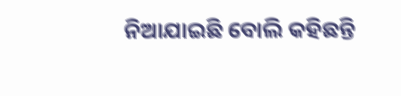ନିଆଯାଇଛି ବୋଲି କହିଛନ୍ତି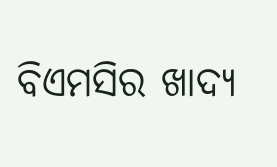ବିଏମସିର ଖାଦ୍ୟ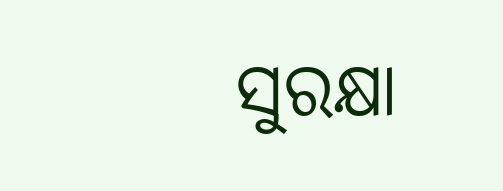ସୁରକ୍ଷା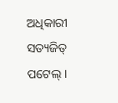ଅଧିକାରୀ ସତ୍ୟଜିତ୍ ପଟେଲ୍ ।